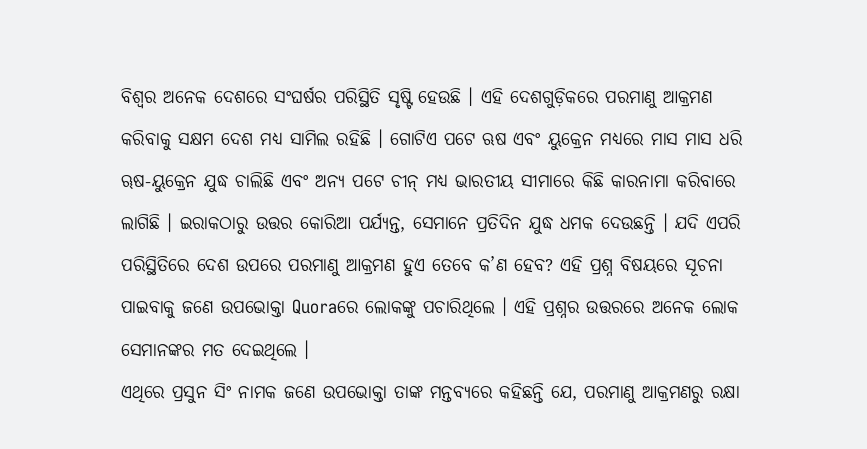ବିଶ୍ୱର ଅନେକ ଦେଶରେ ସଂଘର୍ଷର ପରିସ୍ଥିତି ସୃଷ୍ଟି ହେଉଛି । ଏହି ଦେଶଗୁଡ଼ିକରେ ପରମାଣୁ ଆକ୍ରମଣ କରିବାକୁ ସକ୍ଷମ ଦେଶ ମଧ୍ୟ ସାମିଲ ରହିଛି । ଗୋଟିଏ ପଟେ ଋଷ ଏବଂ ୟୁକ୍ରେନ ମଧ୍ୟରେ ମାସ ମାସ ଧରି ୠଷ-ୟୁକ୍ରେନ ଯୁଦ୍ଧ ଚାଲିଛି ଏବଂ ଅନ୍ୟ ପଟେ ଚୀନ୍ ମଧ୍ୟ ଭାରତୀୟ ସୀମାରେ କିଛି କାରନାମା କରିବାରେ ଲାଗିଛି । ଇରାକଠାରୁ ଉତ୍ତର କୋରିଆ ପର୍ଯ୍ୟନ୍ତ, ସେମାନେ ପ୍ରତିଦିନ ଯୁଦ୍ଧ ଧମକ ଦେଉଛନ୍ତି । ଯଦି ଏପରି ପରିସ୍ଥିତିରେ ଦେଶ ଉପରେ ପରମାଣୁ ଆକ୍ରମଣ ହୁଏ ତେବେ କ’ଣ ହେବ? ଏହି ପ୍ରଶ୍ନ ବିଷୟରେ ସୂଚନା ପାଇବାକୁ ଜଣେ ଉପଭୋକ୍ତା Quoraରେ ଲୋକଙ୍କୁ ପଚାରିଥିଲେ । ଏହି ପ୍ରଶ୍ନର ଉତ୍ତରରେ ଅନେକ ଲୋକ ସେମାନଙ୍କର ମତ ଦେଇଥିଲେ ।
ଏଥିରେ ପ୍ରସୁନ ସିଂ ନାମକ ଜଣେ ଉପଭୋକ୍ତା ତାଙ୍କ ମନ୍ତବ୍ୟରେ କହିଛନ୍ତି ଯେ, ପରମାଣୁ ଆକ୍ରମଣରୁ ରକ୍ଷା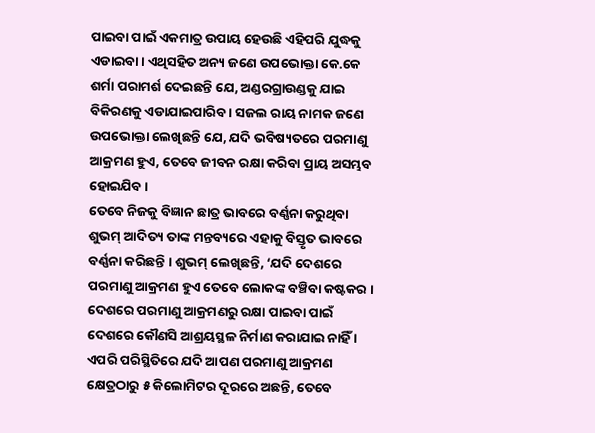ପାଇବା ପାଇଁ ଏକମାତ୍ର ଉପାୟ ହେଉଛି ଏହିପରି ଯୁଦ୍ଧକୁ ଏଡାଇବା । ଏଥିସହିତ ଅନ୍ୟ ଜଣେ ଉପଭୋକ୍ତା କେ.କେ ଶର୍ମା ପରାମର୍ଶ ଦେଇଛନ୍ତି ଯେ, ଅଣ୍ଡରଗ୍ରାଉଣ୍ଡକୁ ଯାଇ ବିକିରଣକୁ ଏଡାଯାଇପାରିବ । ସଜଲ ରାୟ ନାମକ ଜଣେ ଉପଭୋକ୍ତା ଲେଖିଛନ୍ତି ଯେ, ଯଦି ଭବିଷ୍ୟତରେ ପରମାଣୁ ଆକ୍ରମଣ ହୁଏ, ତେବେ ଜୀବନ ରକ୍ଷା କରିବା ପ୍ରାୟ ଅସମ୍ଭବ ହୋଇଯିବ ।
ତେବେ ନିଜକୁ ବିଜ୍ଞାନ ଛାତ୍ର ଭାବରେ ବର୍ଣ୍ଣନା କରୁଥିବା ଶୁଭମ୍ ଆଦିତ୍ୟ ତାଙ୍କ ମନ୍ତବ୍ୟରେ ଏହାକୁ ବିସ୍ତୃତ ଭାବରେ ବର୍ଣ୍ଣନା କରିଛନ୍ତି । ଶୁଭମ୍ ଲେଖିଛନ୍ତି, ‘ଯଦି ଦେଶରେ ପରମାଣୁ ଆକ୍ରମଣ ହୁଏ ତେବେ ଲୋକଙ୍କ ବଞ୍ଚିବା କଷ୍ଟକର । ଦେଶରେ ପରମାଣୁ ଆକ୍ରମଣରୁ ରକ୍ଷା ପାଇବା ପାଇଁ ଦେଶରେ କୌଣସି ଆଶ୍ରୟସ୍ଥଳ ନିର୍ମାଣ କରାଯାଇ ନାହିଁ । ଏପରି ପରିସ୍ଥିତିରେ ଯଦି ଆପଣ ପରମାଣୁ ଆକ୍ରମଣ କ୍ଷେତ୍ରଠାରୁ ୫ କିଲୋମିଟର ଦୂରରେ ଅଛନ୍ତି, ତେବେ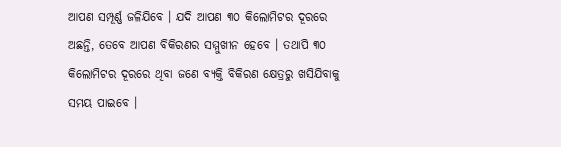ଆପଣ ସମ୍ପୂର୍ଣ୍ଣ ଜଳିଯିବେ । ଯଦି ଆପଣ ୩୦ କିଲୋମିଟର ଦୂରରେ ଅଛନ୍ତି, ତେବେ ଆପଣ ବିକିରଣର ସମ୍ମୁଖୀନ ହେବେ । ତଥାପି ୩୦ କିଲୋମିଟର ଦୂରରେ ଥିବା ଜଣେ ବ୍ୟକ୍ତି ବିକିରଣ କ୍ଷେତ୍ରରୁ ଖସିଯିବାକୁ ସମୟ ପାଇବେ ।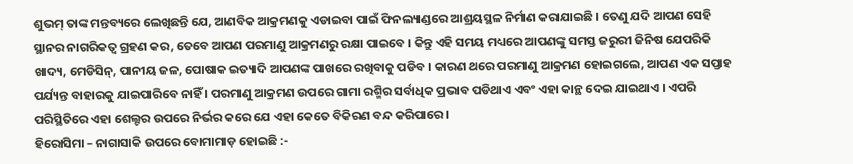ଶୁଭମ୍ ତାଙ୍କ ମନ୍ତବ୍ୟରେ ଲେଖିଛନ୍ତି ଯେ, ଆଣବିକ ଆକ୍ରମଣକୁ ଏଡାଇବା ପାଇଁ ଫିନଲ୍ୟାଣ୍ଡରେ ଆଶ୍ରୟସ୍ଥଳ ନିର୍ମାଣ କରାଯାଇଛି । ତେଣୁ ଯଦି ଆପଣ ସେହି ସ୍ଥାନର ନାଗରିକତ୍ୱ ଗ୍ରହଣ କର, ତେବେ ଆପଣ ପରମାଣୁ ଆକ୍ରମଣରୁ ରକ୍ଷା ପାଇବେ । କିନ୍ତୁ ଏହି ସମୟ ମଧ୍ୟରେ ଆପଣଙ୍କୁ ସମସ୍ତ ଜରୁରୀ ଜିନିଷ ଯେପରିକି ଖାଦ୍ୟ, ମେଡିସିନ୍, ପାନୀୟ ଜଳ, ପୋଷାକ ଇତ୍ୟାଦି ଆପଣଙ୍କ ପାଖରେ ରଖିବାକୁ ପଡିବ । କାରଣ ଥରେ ପରମାଣୁ ଆକ୍ରମଣ ହୋଇଗଲେ, ଆପଣ ଏକ ସପ୍ତାହ ପର୍ଯ୍ୟନ୍ତ ବାହାରକୁ ଯାଇପାରିବେ ନାହିଁ । ପରମାଣୁ ଆକ୍ରମଣ ଉପରେ ଗାମା ରଶ୍ମିର ସର୍ବାଧିକ ପ୍ରଭାବ ପଡିଥାଏ ଏବଂ ଏହା କାନ୍ଥ ଦେଇ ଯାଇଥାଏ । ଏପରି ପରିସ୍ଥିତିରେ ଏହା ଶେଲ୍ଟର ଉପରେ ନିର୍ଭର କରେ ଯେ ଏହା କେତେ ବିକିରଣ ବନ୍ଦ କରିପାରେ ।
ହିରୋସିମା – ନାଗାସାକି ଉପରେ ବୋମାମାଡ଼ ହୋଇଛି :-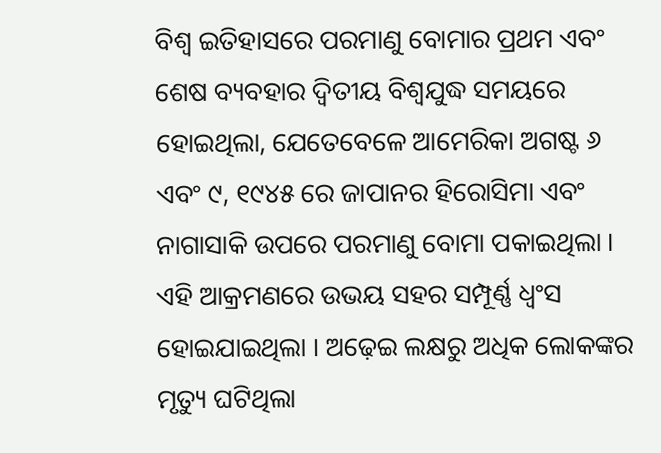ବିଶ୍ୱ ଇତିହାସରେ ପରମାଣୁ ବୋମାର ପ୍ରଥମ ଏବଂ ଶେଷ ବ୍ୟବହାର ଦ୍ୱିତୀୟ ବିଶ୍ୱଯୁଦ୍ଧ ସମୟରେ ହୋଇଥିଲା, ଯେତେବେଳେ ଆମେରିକା ଅଗଷ୍ଟ ୬ ଏବଂ ୯, ୧୯୪୫ ରେ ଜାପାନର ହିରୋସିମା ଏବଂ ନାଗାସାକି ଉପରେ ପରମାଣୁ ବୋମା ପକାଇଥିଲା । ଏହି ଆକ୍ରମଣରେ ଉଭୟ ସହର ସମ୍ପୂର୍ଣ୍ଣ ଧ୍ୱଂସ ହୋଇଯାଇଥିଲା । ଅଢ଼େଇ ଲକ୍ଷରୁ ଅଧିକ ଲୋକଙ୍କର ମୃତ୍ୟୁ ଘଟିଥିଲା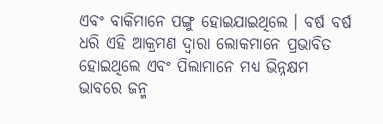ଏବଂ ବାକିମାନେ ପଙ୍ଗୁ ହୋଇଯାଇଥିଲେ । ବର୍ଷ ବର୍ଷ ଧରି ଏହି ଆକ୍ରମଣ ଦ୍ୱାରା ଲୋକମାନେ ପ୍ରଭାବିତ ହୋଇଥିଲେ ଏବଂ ପିଲାମାନେ ମଧ୍ୟ ଭିନ୍ନକ୍ଷମ ଭାବରେ ଜନ୍ମ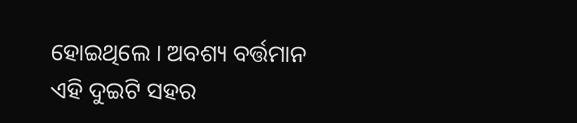ହୋଇଥିଲେ । ଅବଶ୍ୟ ବର୍ତ୍ତମାନ ଏହି ଦୁଇଟି ସହର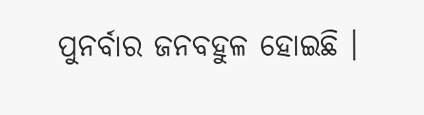ପୁନର୍ବାର ଜନବହୁଳ ହୋଇଛି ।